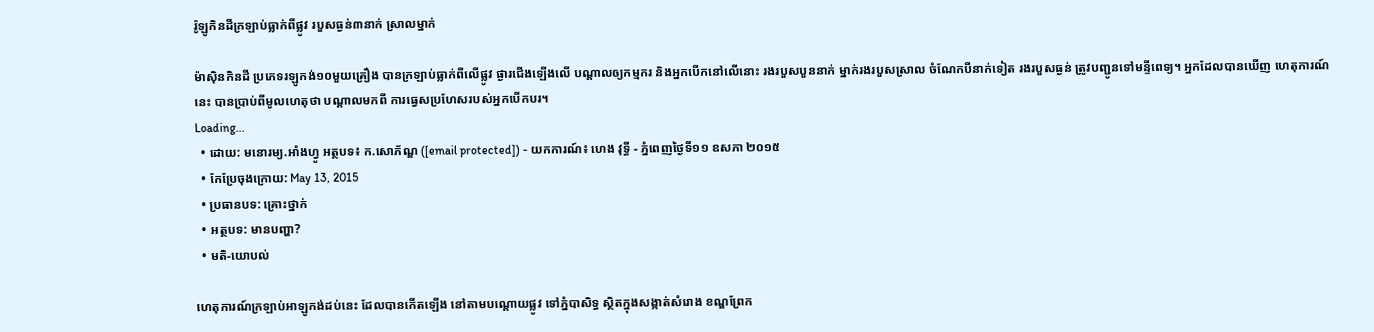រ៉ូឡូកិនដីក្រឡាប់ធ្លាក់ពីផ្លូវ របួសធ្ងន់៣នាក់ ស្រាលម្នាក់

ម៉ាស៊ិនកិនដី ប្រភេទរឡូកង់១០មួយគ្រឿង បានក្រឡាប់ធ្លាក់ពីលើផ្លូវ ផ្ងារជើងឡើងលើ បណ្តាលឲ្យកម្មករ និងអ្នកបើកនៅលើនោះ រងរបួសបួននាក់ ម្នាក់រងរបួសស្រាល ចំណែកបីនាក់ទៀត រងរបួសធ្ងន់ ត្រូវបញ្ជូនទៅមន្ទីពេទ្យ។ អ្នកដែលបានឃើញ ហេតុការណ៍នេះ បានប្រាប់ពីមូលហេតុថា បណ្តាលមកពី ការធ្វេសប្រហែសរបស់អ្នកបើកបរ។
Loading...
  • ដោយ: មនោរម្យ.អាំងហ្វូ អត្ថបទ៖ ក.សោភ័ណ្ឌ ([email protected]) - យកការណ៍៖ ហេង វុទ្ធី - ភ្នំពេញថ្ងៃទី១១ ឧសភា ២០១៥
  • កែប្រែចុងក្រោយ: May 13, 2015
  • ប្រធានបទ: គ្រោះថ្នាក់
  • អត្ថបទ: មានបញ្ហា?
  • មតិ-យោបល់

ហេតុការណ៍ក្រឡាប់អាឡូកង់ដប់នេះ ដែលបានកើតឡើង នៅតាមបណ្តោយផ្លូវ ទៅភ្នំបាសិទ្ធ ស្ថិតក្នុងសង្កាត់សំរោង ខណ្ឌព្រែក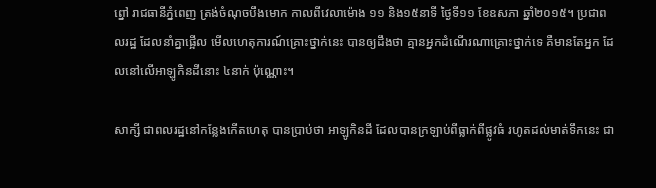ព្នៅ រាជធានីភ្នំពេញ ត្រង់ចំណុចបឹងមោក កាលពីវេលាម៉ោង ១១ និង១៥នាទី ថ្ងៃទី១១ ខែឧសភា ឆ្នាំ២០១៥។ ប្រជាពលរដ្ឋ ដែលនាំគ្នាផ្អើល មើលហេតុការណ៍គ្រោះថ្នាក់នេះ បានឲ្យដឹងថា គ្មានអ្នកដំណើរណាគ្រោះថ្នាក់ទេ គឺមានតែអ្នក ដែលនៅលើអាឡូកិនដីនោះ ៤នាក់ ប៉ុណ្ណោះ។

សាក្សី ជាពលរដ្ឋនៅកន្លែងកើតហេតុ បានប្រាប់ថា អាឡូកិនដី ដែលបានក្រឡាប់ពីធ្លាក់ពីផ្លូវធំ រហូតដល់មាត់ទឹកនេះ ជា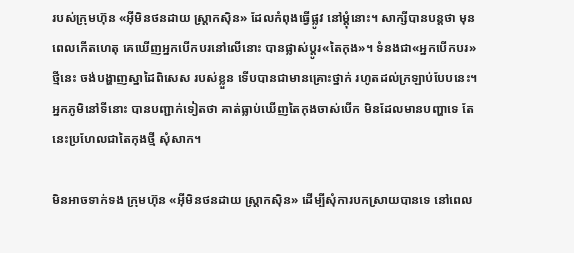របស់ក្រុមហ៊ុន «អ៊ីមិនថនដាយ ស្ត្រាកស៊ិន» ដែលកំពុងធ្វើផ្លូវ នៅម្តុំនោះ។ សាក្សីបានបន្តថា មុនពេលកើតហេតុ គេឃើញអ្នកបើកបរនៅលើនោះ បានផ្លាស់ប្តូរ«តៃកុង»។ ទំនងជា«អ្នកបើកបរ»ថ្មីនេះ ចង់បង្ហាញស្នាដៃពិសេស របស់ខ្លួន ទើបបានជាមានគ្រោះថ្នាក់ រហូតដល់ក្រឡាប់បែបនេះ។ អ្នកភូមិនៅទីនោះ បានបញ្ជាក់ទៀតថា គាត់ធ្លាប់ឃើញតៃកុងចាស់បើក មិនដែលមានបញ្ហាទេ តែនេះប្រហែលជាតៃកុងថ្មី សុំសាក។

មិនអាចទាក់ទង ក្រុមហ៊ុន «អ៊ីមិនថនដាយ ស្ត្រាកស៊ិន» ដើម្បីសុំការបកស្រាយបានទេ នៅពេល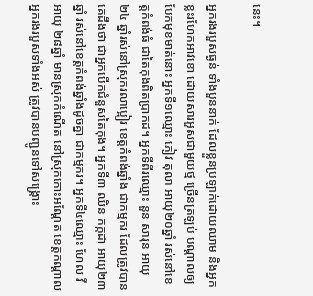នេះ។

អ្នករងរបួសធ្ងន់ ទាំងបួននាក់ ដែលខ្លួនប្រឡាក់ដោយឈាម និងអ្នកខ្លះរហែកអាវខោ ដោយសារអួសជាមួយថ្ម ច្រើនត្រឡប់ បណ្តាលឲ្យបែកមុខមាត់នោះ អ្នកទី១ឈ្មោះ ភៀវ តុលា អាយុ២០ឆ្នាំ រស់នៅខេត្តកំពង់ធំ ជាតៃកុងពិតប្រាកដ។ អ្នកទីពីរឈ្មោះ នួន សារុន អាយុ២៤ ឆ្នាំរស់នៅស្រុករលាប្អៀរ ខេត្តកំពង់ឆ្នាំង ជាកម្មករ ដែលត្រូវបានគេដឹងថា ជាអ្នកបើកជំនួសតៃកុង។ អ្នកទី៣ ឈិន កក្កដា អាយុ២៣ឆ្នាំ រស់នៅខេត្តកំពង់ឆ្នាំងដូចគ្នា ជាកម្មករ។ អ្នកទី៤ឈ្មោះ ហែល វី អាយុ ២៨ឆ្នាំ មានស្រុកកំណើត នៅស្រុកកោះអណ្តែត ខេត្តកណ្តាល អ្នករងរបួសទាំងអស់ ត្រូវបានបញ្ជូនទៅសង្គ្រោះ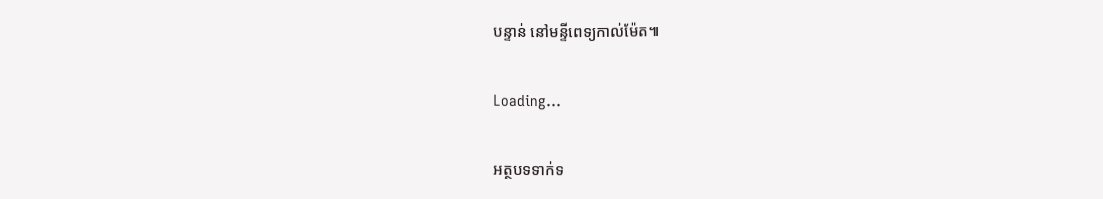បន្ទាន់ នៅមន្ទីពេទ្យកាល់ម៉ែត៕

Loading...

អត្ថបទទាក់ទ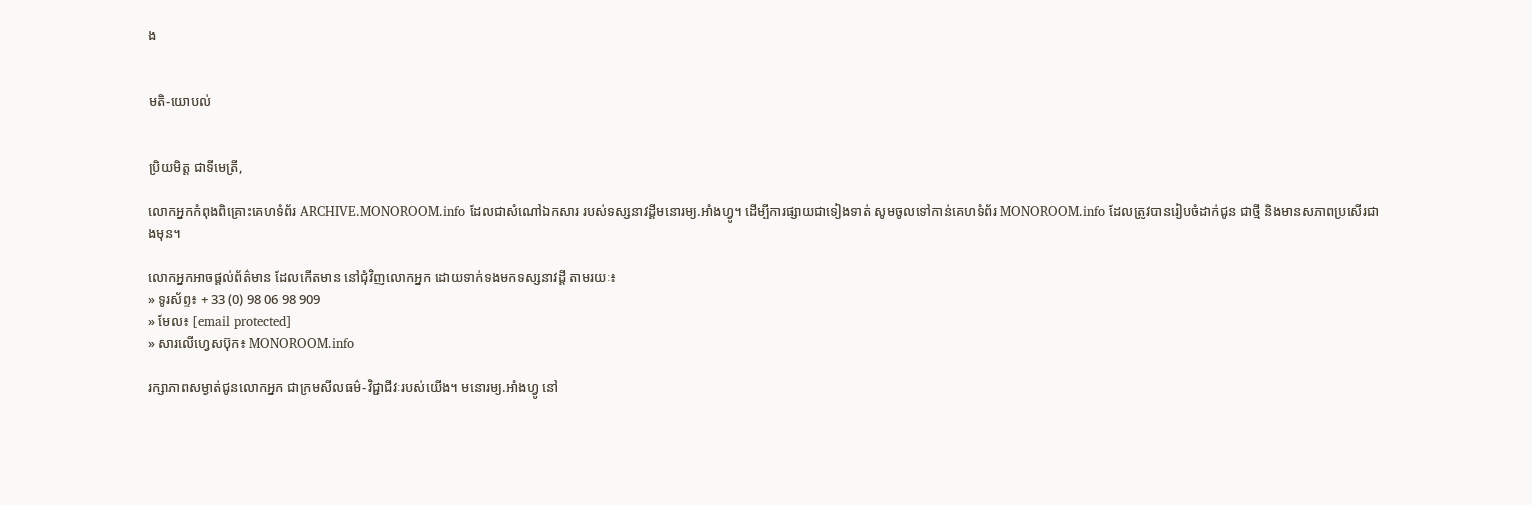ង


មតិ-យោបល់


ប្រិយមិត្ត ជាទីមេត្រី,

លោកអ្នកកំពុងពិគ្រោះគេហទំព័រ ARCHIVE.MONOROOM.info ដែលជាសំណៅឯកសារ របស់ទស្សនាវដ្ដីមនោរម្យ.អាំងហ្វូ។ ដើម្បីការផ្សាយជាទៀងទាត់ សូមចូលទៅកាន់គេហទំព័រ MONOROOM.info ដែលត្រូវបានរៀបចំដាក់ជូន ជាថ្មី និងមានសភាពប្រសើរជាងមុន។

លោកអ្នកអាចផ្ដល់ព័ត៌មាន ដែលកើតមាន នៅជុំវិញលោកអ្នក ដោយទាក់ទងមកទស្សនាវដ្ដី តាមរយៈ៖
» ទូរស័ព្ទ៖ + 33 (0) 98 06 98 909
» មែល៖ [email protected]
» សារលើហ្វេសប៊ុក៖ MONOROOM.info

រក្សាភាពសម្ងាត់ជូនលោកអ្នក ជាក្រមសីលធម៌-វិជ្ជាជីវៈរបស់យើង។ មនោរម្យ.អាំងហ្វូ នៅ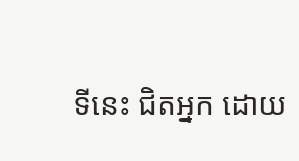ទីនេះ ជិតអ្នក ដោយ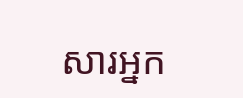សារអ្នក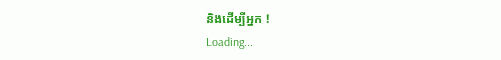និងដើម្បីអ្នក !
Loading...